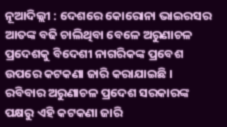ନୂଆଦିଲ୍ଲୀ : ଦେଶରେ କୋରୋନା ଭାଇରସର ଆତଙ୍କ ବଢି ଚାଲିଥିବା ବେଳେ ଅରୁଣାଚଳ ପ୍ରଦେଶକୁ ବିଦେଶୀ ନାଗରିକଙ୍କ ପ୍ରବେଶ ଉପରେ କଟକଣା ଜାରି କରାଯାଇଛି । ରବିବାର ଅରୁଣାଚଳ ପ୍ରଦେଶ ସରକାରଙ୍କ ପକ୍ଷରୁ ଏହି କଟକଣା ଜାରି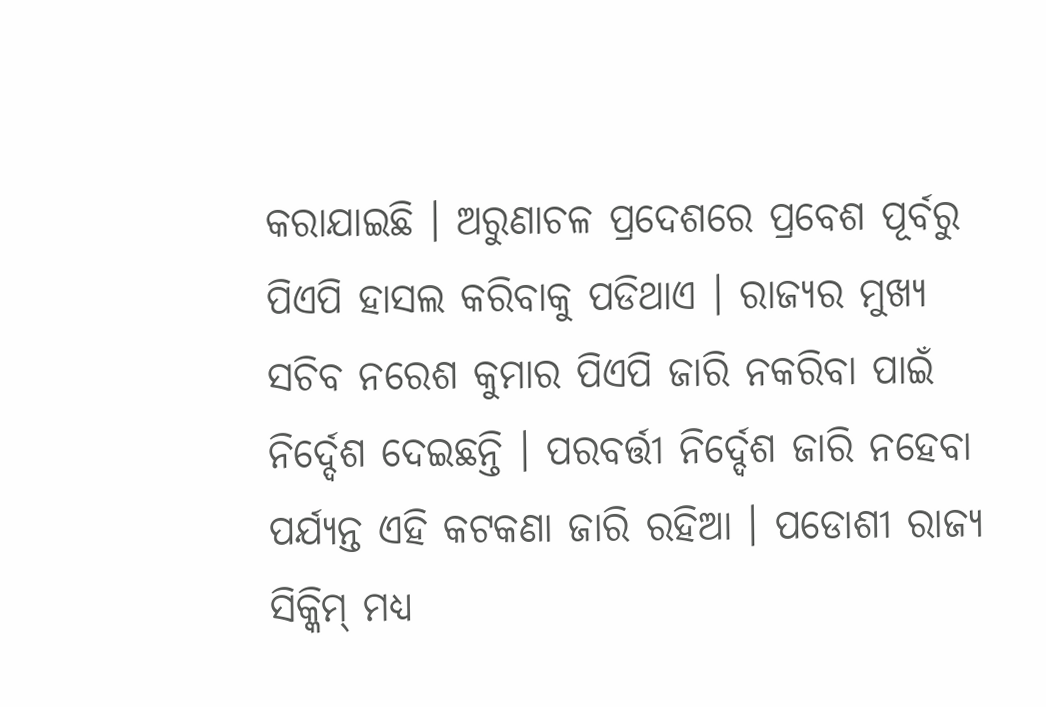କରାଯାଇଛି । ଅରୁଣାଚଳ ପ୍ରଦେଶରେ ପ୍ରବେଶ ପୂର୍ବରୁ ପିଏପି ହାସଲ କରିବାକୁ ପଡିଥାଏ । ରାଜ୍ୟର ମୁଖ୍ୟ ସଚିବ ନରେଶ କୁମାର ପିଏପି ଜାରି ନକରିବା ପାଇଁ ନିର୍ଦ୍ଦେଶ ଦେଇଛନ୍ତି । ପରବର୍ତ୍ତୀ ନିର୍ଦ୍ଦେଶ ଜାରି ନହେବା ପର୍ଯ୍ୟନ୍ତ ଏହି କଟକଣା ଜାରି ରହିଆ । ପଡୋଶୀ ରାଜ୍ୟ ସିକ୍କିମ୍ ମଧ୍ୟ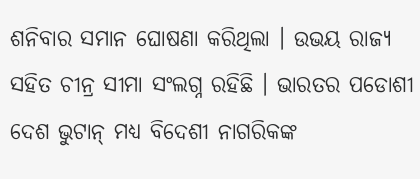ଶନିବାର ସମାନ ଘୋଷଣା କରିଥିଲା । ଉଭୟ ରାଜ୍ୟ ସହିତ ଚୀନ୍ର ସୀମା ସଂଲଗ୍ନ ରହିଛି । ଭାରତର ପଡୋଶୀ ଦେଶ ଭୁଟାନ୍ ମଧ୍ୟ ବିଦେଶୀ ନାଗରିକଙ୍କ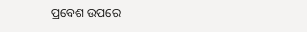ପ୍ରବେଶ ଉପରେ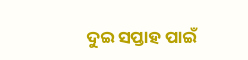ଦୁଇ ସପ୍ତାହ ପାଇଁ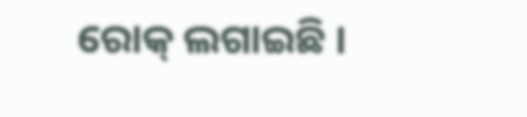ରୋକ୍ ଲଗାଇଛି ।